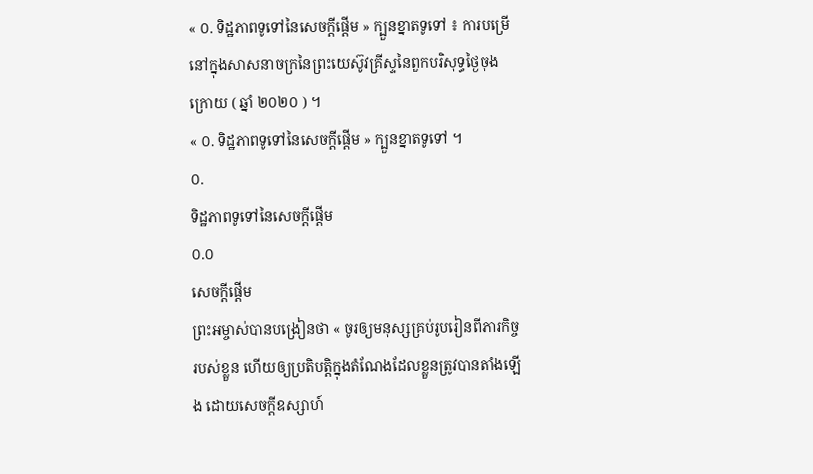« ០. ទិដ្ឋភាពទូទៅនៃសេចក្ដីផ្ដើម » ក្បួនខ្នាតទូទៅ ៖ ការបម្រើនៅក្នុងសាសនាចក្រនៃព្រះយេស៊ូវគ្រីស្ទនៃពួកបរិសុទ្ធថ្ងៃចុងក្រោយ ( ឆ្នាំ ២០២០ ) ។
« ០. ទិដ្ឋភាពទូទៅនៃសេចក្ដីផ្ដើម » ក្បួនខ្នាតទូទៅ ។
០.
ទិដ្ឋភាពទូទៅនៃសេចក្ដីផ្ដើម
០.០
សេចក្តីផ្ដើម
ព្រះអម្ចាស់បានបង្រៀនថា « ចូរឲ្យមនុស្សគ្រប់រូបរៀនពីភារកិច្ចរបស់ខ្លួន ហើយឲ្យប្រតិបត្តិក្នុងតំណែងដែលខ្លួនត្រូវបានតាំងឡើង ដោយសេចក្តីឧស្សាហ៍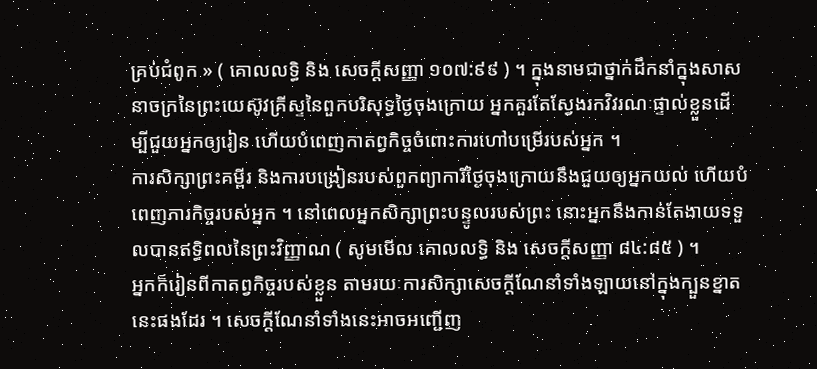គ្រប់ជំពូក » ( គោលលទ្ធិ និង សេចក្ដីសញ្ញា ១០៧:៩៩ ) ។ ក្នុងនាមជាថ្នាក់ដឹកនាំក្នុងសាសនាចក្រនៃព្រះយេស៊ូវគ្រីស្ទនៃពួកបរិសុទ្ធថ្ងៃចុងក្រោយ អ្នកគួរតែស្វែងរកវិវរណៈផ្ទាល់ខ្លួនដើម្បីជួយអ្នកឲ្យរៀន ហើយបំពេញកាតព្វកិច្ចចំពោះការហៅបម្រើរបស់អ្នក ។
ការសិក្សាព្រះគម្ពីរ និងការបង្រៀនរបស់ពួកព្យាការីថ្ងៃចុងក្រោយនឹងជួយឲ្យអ្នកយល់ ហើយបំពេញភារកិច្ចរបស់អ្នក ។ នៅពេលអ្នកសិក្សាព្រះបន្ទូលរបស់ព្រះ នោះអ្នកនឹងកាន់តែងាយទទួលបានឥទ្ធិពលនៃព្រះវិញ្ញាណ ( សូមមើល គោលលទ្ធិ និង សេចក្ដីសញ្ញា ៨៤:៨៥ ) ។
អ្នកក៏រៀនពីកាតព្វកិច្ចរបស់ខ្លួន តាមរយៈការសិក្សាសេចក្តីណែនាំទាំងឡាយនៅក្នុងក្បួនខ្នាតនេះផងដែរ ។ សេចក្តីណែនាំទាំងនេះអាចអញ្ជើញ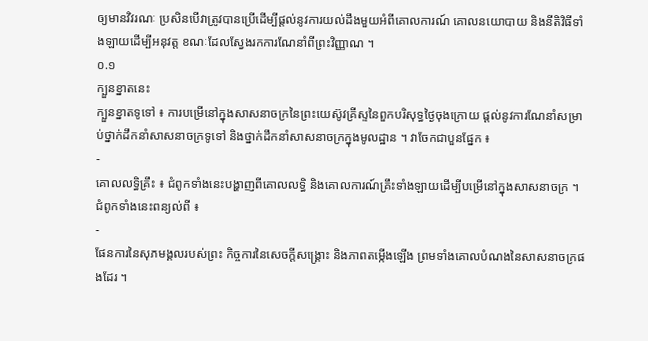ឲ្យមានវិវរណៈ ប្រសិនបើវាត្រូវបានប្រើដើម្បីផ្តល់នូវការយល់ដឹងមួយអំពីគោលការណ៍ គោលនយោបាយ និងនីតិវិធីទាំងឡាយដើម្បីអនុវត្ត ខណៈដែលស្វែងរកការណែនាំពីព្រះវិញ្ញាណ ។
០.១
ក្បួនខ្នាតនេះ
ក្បួនខ្នាតទូទៅ ៖ ការបម្រើនៅក្នុងសាសនាចក្រនៃព្រះយេស៊ូវគ្រីស្ទនៃពួកបរិសុទ្ធថ្ងៃចុងក្រោយ ផ្តល់នូវការណែនាំសម្រាប់ថ្នាក់ដឹកនាំសាសនាចក្រទូទៅ និងថ្នាក់ដឹកនាំសាសនាចក្រក្នុងមូលដ្ឋាន ។ វាចែកជាបួនផ្នែក ៖
-
គោលលទ្ធិគ្រឹះ ៖ ជំពូកទាំងនេះបង្ហាញពីគោលលទ្ធិ និងគោលការណ៍គ្រឹះទាំងឡាយដើម្បីបម្រើនៅក្នុងសាសនាចក្រ ។ ជំពូកទាំងនេះពន្យល់ពី ៖
-
ផែនការនៃសុភមង្គលរបស់ព្រះ កិច្ចការនៃសេចក្តីសង្គ្រោះ និងភាពតម្កើងឡើង ព្រមទាំងគោលបំណងនៃសាសនាចក្រផងដែរ ។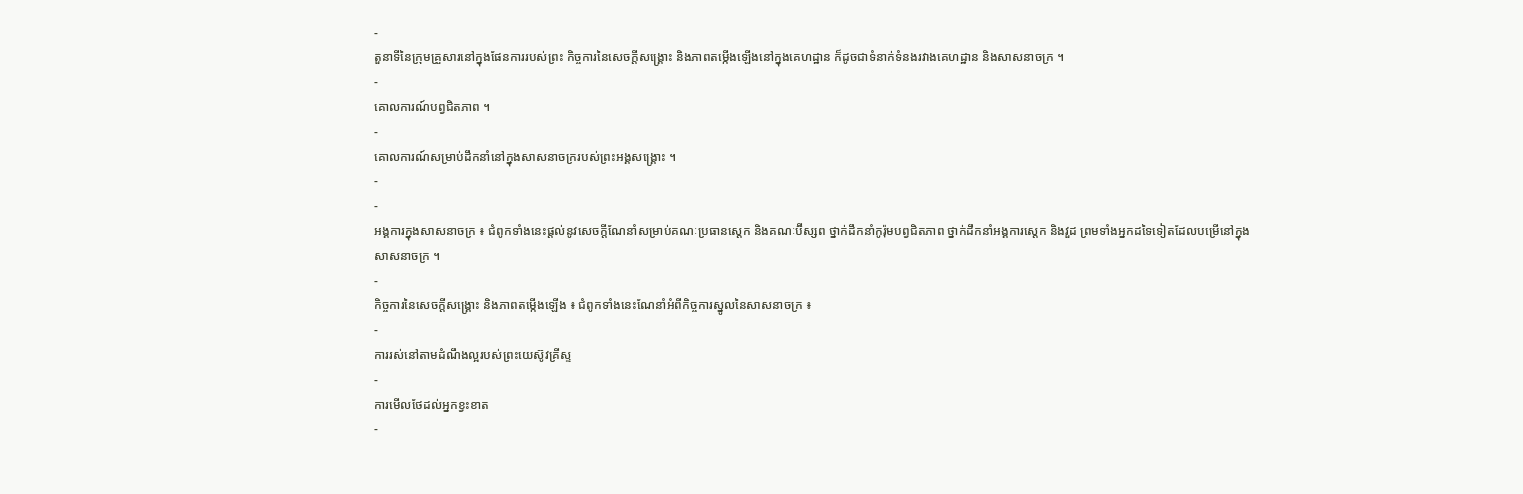-
តួនាទីនៃក្រុមគ្រួសារនៅក្នុងផែនការរបស់ព្រះ កិច្ចការនៃសេចក្តីសង្គ្រោះ និងភាពតម្កើងឡើងនៅក្នុងគេហដ្ឋាន ក៏ដូចជាទំនាក់ទំនងរវាងគេហដ្ឋាន និងសាសនាចក្រ ។
-
គោលការណ៍បព្វជិតភាព ។
-
គោលការណ៍សម្រាប់ដឹកនាំនៅក្នុងសាសនាចក្ររបស់ព្រះអង្គសង្រ្គោះ ។
-
-
អង្គការក្នុងសាសនាចក្រ ៖ ជំពូកទាំងនេះផ្តល់នូវសេចក្តីណែនាំសម្រាប់គណៈប្រធានស្តេក និងគណៈប៊ីស្សព ថ្នាក់ដឹកនាំកូរ៉ុមបព្វជិតភាព ថ្នាក់ដឹកនាំអង្គការស្ដេក និងវួដ ព្រមទាំងអ្នកដទៃទៀតដែលបម្រើនៅក្នុងសាសនាចក្រ ។
-
កិច្ចការនៃសេចក្តីសង្គ្រោះ និងភាពតម្កើងឡើង ៖ ជំពូកទាំងនេះណែនាំអំពីកិច្ចការស្នូលនៃសាសនាចក្រ ៖
-
ការរស់នៅតាមដំណឹងល្អរបស់ព្រះយេស៊ូវគ្រីស្ទ
-
ការមើលថែដល់អ្នកខ្វះខាត
-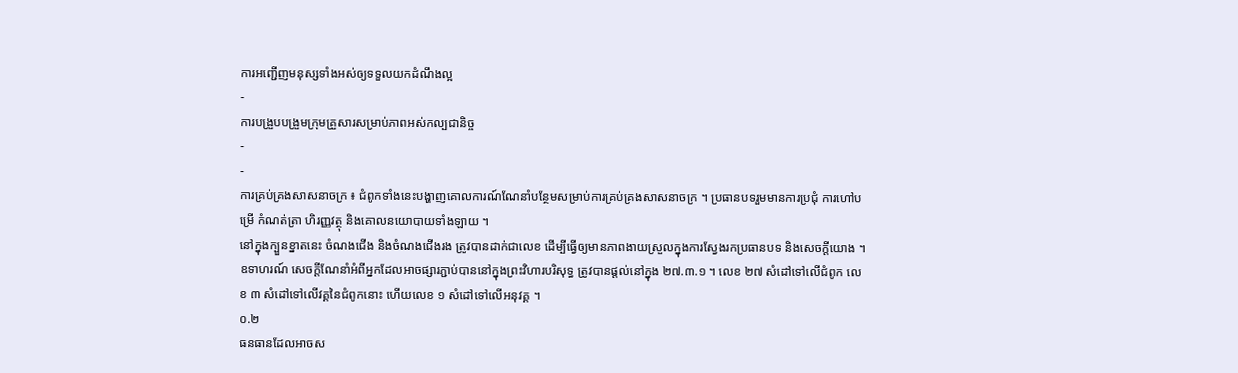ការអញ្ជើញមនុស្សទាំងអស់ឲ្យទទួលយកដំណឹងល្អ
-
ការបង្រួបបង្រួមក្រុមគ្រួសារសម្រាប់ភាពអស់កល្បជានិច្ច
-
-
ការគ្រប់គ្រងសាសនាចក្រ ៖ ជំពូកទាំងនេះបង្ហាញគោលការណ៍ណែនាំបន្ថែមសម្រាប់ការគ្រប់គ្រងសាសនាចក្រ ។ ប្រធានបទរួមមានការប្រជុំ ការហៅបម្រើ កំណត់ត្រា ហិរញ្ញវត្ថុ និងគោលនយោបាយទាំងឡាយ ។
នៅក្នុងក្បួនខ្នាតនេះ ចំណងជើង និងចំណងជើងរង ត្រូវបានដាក់ជាលេខ ដើម្បីធ្វើឲ្យមានភាពងាយស្រួលក្នុងការស្វែងរកប្រធានបទ និងសេចក្តីយោង ។ ឧទាហរណ៍ សេចក្ដីណែនាំអំពីអ្នកដែលអាចផ្សារភ្ជាប់បាននៅក្នុងព្រះវិហារបរិសុទ្ធ ត្រូវបានផ្តល់នៅក្នុង ២៧.៣.១ ។ លេខ ២៧ សំដៅទៅលើជំពូក លេខ ៣ សំដៅទៅលើវគ្គនៃជំពូកនោះ ហើយលេខ ១ សំដៅទៅលើអនុវគ្គ ។
០.២
ធនធានដែលអាចស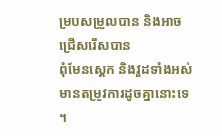ម្របសម្រួលបាន និងអាចជ្រើសរើសបាន
ពុំមែនស្តេក និងវួដទាំងអស់មានតម្រូវការដូចគ្នានោះទេ ។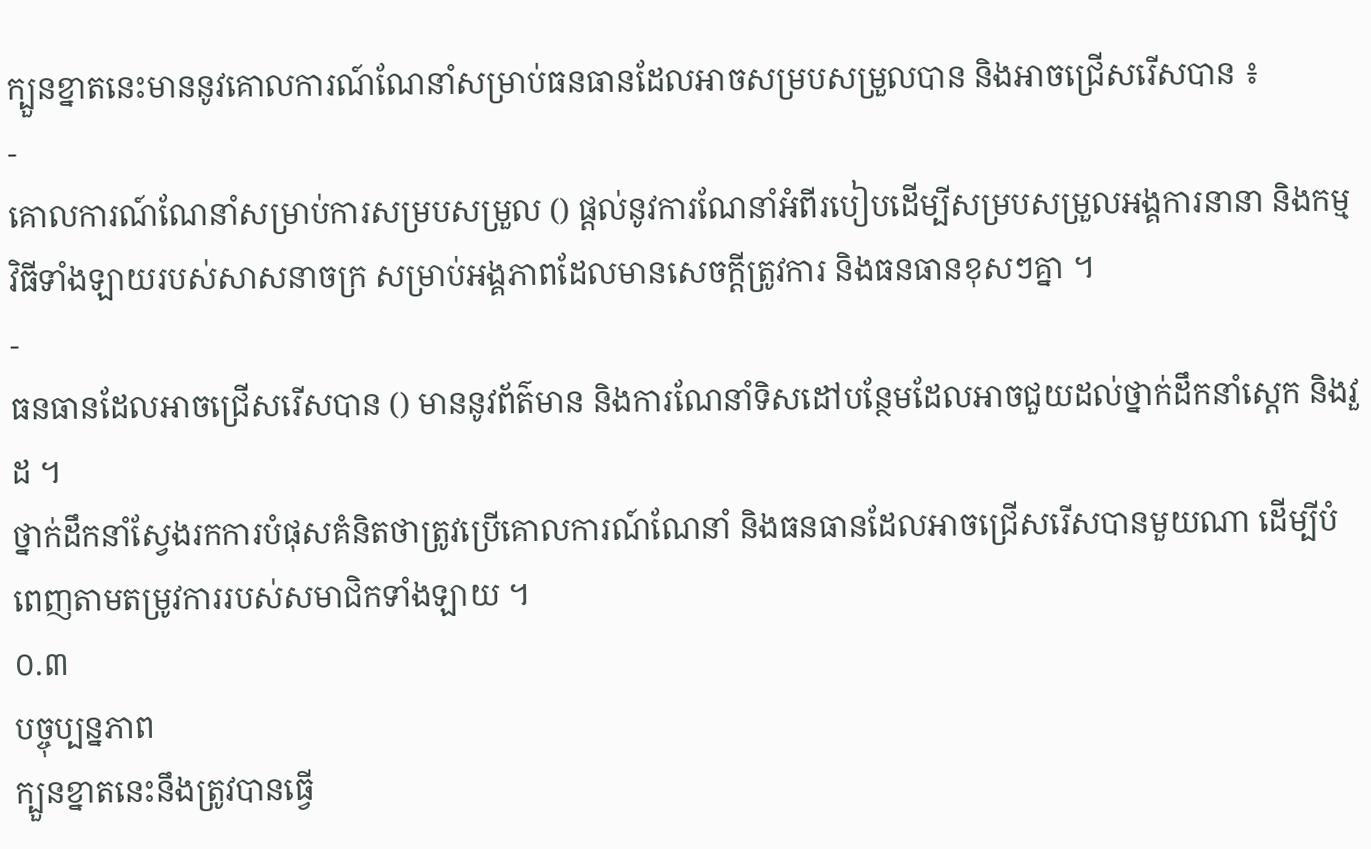ក្បួនខ្នាតនេះមាននូវគោលការណ៍ណែនាំសម្រាប់ធនធានដែលអាចសម្របសម្រួលបាន និងអាចជ្រើសរើសបាន ៖
-
គោលការណ៍ណែនាំសម្រាប់ការសម្របសម្រួល () ផ្តល់នូវការណែនាំអំពីរបៀបដើម្បីសម្របសម្រួលអង្គការនានា និងកម្មវិធីទាំងឡាយរបស់សាសនាចក្រ សម្រាប់អង្គភាពដែលមានសេចក្តីត្រូវការ និងធនធានខុសៗគ្នា ។
-
ធនធានដែលអាចជ្រើសរើសបាន () មាននូវព័ត៌មាន និងការណែនាំទិសដៅបន្ថែមដែលអាចជួយដល់ថ្នាក់ដឹកនាំស្តេក និងវួដ ។
ថ្នាក់ដឹកនាំស្វែងរកការបំផុសគំនិតថាត្រូវប្រើគោលការណ៍ណែនាំ និងធនធានដែលអាចជ្រើសរើសបានមួយណា ដើម្បីបំពេញតាមតម្រូវការរបស់សមាជិកទាំងឡាយ ។
០.៣
បច្ចុប្បន្នភាព
ក្បួនខ្នាតនេះនឹងត្រូវបានធ្វើ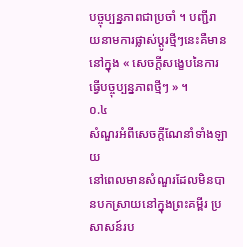បច្ចុប្បន្នភាពជាប្រចាំ ។ បញ្ជីរាយនាមការផ្លាស់ប្តូរថ្មីៗនេះគឺមាននៅក្នុង « សេចក្តីសង្ខេបនៃការធ្វើបច្ចុប្បន្នភាពថ្មីៗ » ។
០.៤
សំណួរអំពីសេចក្តីណែនាំទាំងឡាយ
នៅពេលមានសំណួរដែលមិនបានបកស្រាយនៅក្នុងព្រះគម្ពីរ ប្រសាសន៍រប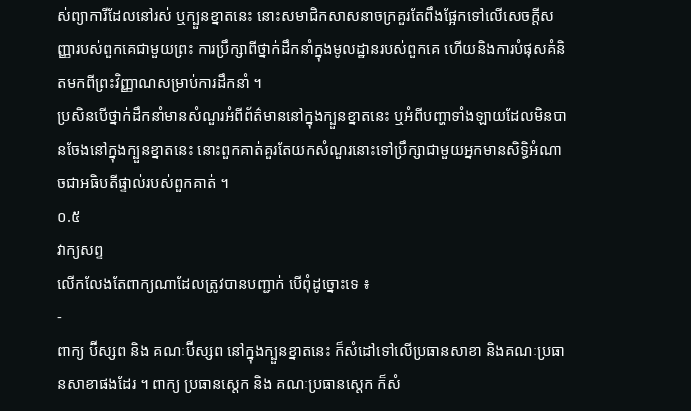ស់ព្យាការីដែលនៅរស់ ឬក្បួនខ្នាតនេះ នោះសមាជិកសាសនាចក្រគួរតែពឹងផ្អែកទៅលើសេចក្តីសញ្ញារបស់ពួកគេជាមួយព្រះ ការប្រឹក្សាពីថ្នាក់ដឹកនាំក្នុងមូលដ្ឋានរបស់ពួកគេ ហើយនិងការបំផុសគំនិតមកពីព្រះវិញ្ញាណសម្រាប់ការដឹកនាំ ។
ប្រសិនបើថ្នាក់ដឹកនាំមានសំណួរអំពីព័ត៌មាននៅក្នុងក្បួនខ្នាតនេះ ឬអំពីបញ្ហាទាំងឡាយដែលមិនបានចែងនៅក្នុងក្បួនខ្នាតនេះ នោះពួកគាត់គួរតែយកសំណួរនោះទៅប្រឹក្សាជាមួយអ្នកមានសិទ្ធិអំណាចជាអធិបតីផ្ទាល់របស់ពួកគាត់ ។
០.៥
វាក្យសព្ទ
លើកលែងតែពាក្យណាដែលត្រូវបានបញ្ជាក់ បើពុំដូច្នោះទេ ៖
-
ពាក្យ ប៊ីស្សព និង គណៈប៊ីស្សព នៅក្នុងក្បួនខ្នាតនេះ ក៏សំដៅទៅលើប្រធានសាខា និងគណៈប្រធានសាខាផងដែរ ។ ពាក្យ ប្រធានស្តេក និង គណៈប្រធានស្តេក ក៏សំ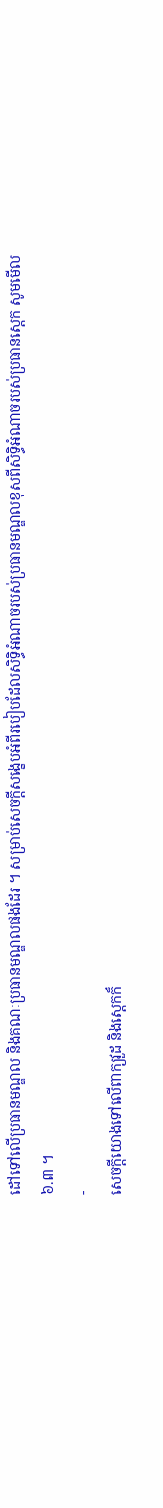ដៅទៅលើប្រធានមណ្ឌល និងគណៈប្រធានមណ្ឌលផងដែរ ។ សម្រាប់សេចក្ដីសង្ខេបអំពីរបៀបដែលសិទ្ធិអំណាចរបស់ប្រធានមណ្ឌលខុសពីសិទ្ធិអំណាចរបស់ប្រធានស្ដេក សូមមើល ៦.៣ ។
-
សេចក្តីយោងទៅលើពាក្យវួដ និងស្តេកក៏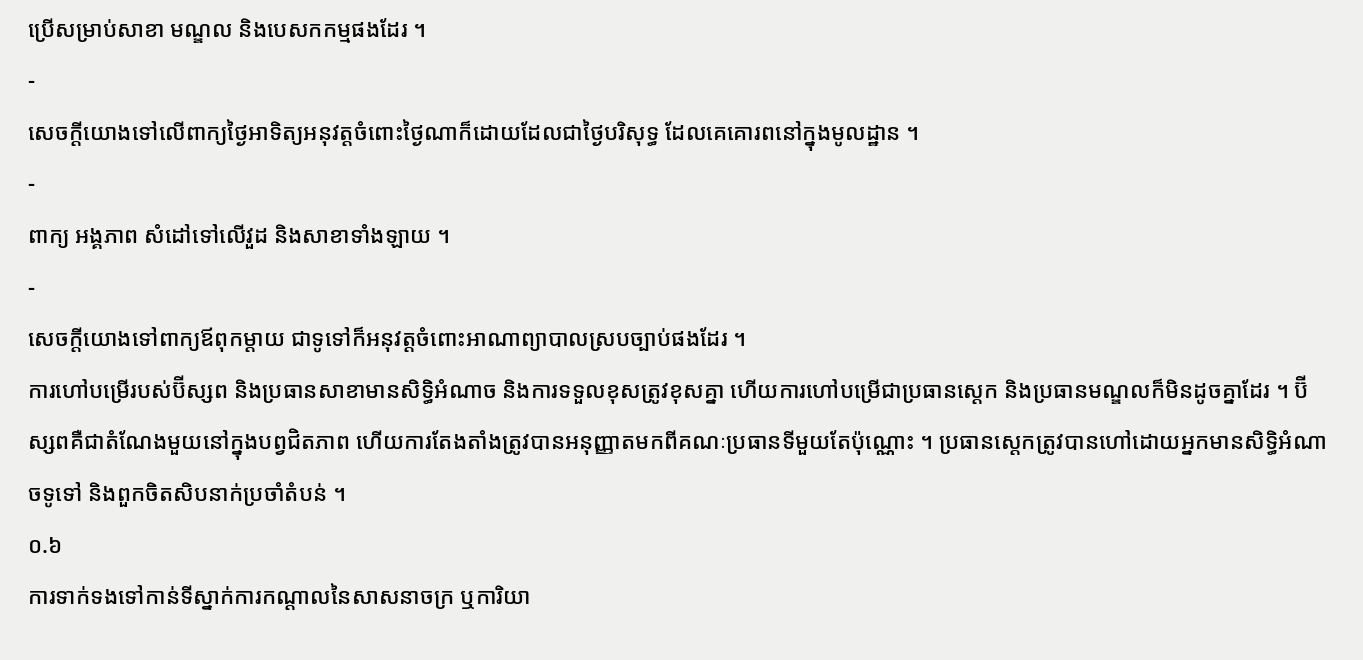ប្រើសម្រាប់សាខា មណ្ឌល និងបេសកកម្មផងដែរ ។
-
សេចក្តីយោងទៅលើពាក្យថ្ងៃអាទិត្យអនុវត្តចំពោះថ្ងៃណាក៏ដោយដែលជាថ្ងៃបរិសុទ្ធ ដែលគេគោរពនៅក្នុងមូលដ្ឋាន ។
-
ពាក្យ អង្គភាព សំដៅទៅលើវួដ និងសាខាទាំងឡាយ ។
-
សេចក្តីយោងទៅពាក្យឪពុកម្តាយ ជាទូទៅក៏អនុវត្តចំពោះអាណាព្យាបាលស្របច្បាប់ផងដែរ ។
ការហៅបម្រើរបស់ប៊ីស្សព និងប្រធានសាខាមានសិទ្ធិអំណាច និងការទទួលខុសត្រូវខុសគ្នា ហើយការហៅបម្រើជាប្រធានស្តេក និងប្រធានមណ្ឌលក៏មិនដូចគ្នាដែរ ។ ប៊ីស្សពគឺជាតំណែងមួយនៅក្នុងបព្វជិតភាព ហើយការតែងតាំងត្រូវបានអនុញ្ញាតមកពីគណៈប្រធានទីមួយតែប៉ុណ្ណោះ ។ ប្រធានស្តេកត្រូវបានហៅដោយអ្នកមានសិទ្ធិអំណាចទូទៅ និងពួកចិតសិបនាក់ប្រចាំតំបន់ ។
០.៦
ការទាក់ទងទៅកាន់ទីស្នាក់ការកណ្តាលនៃសាសនាចក្រ ឬការិយា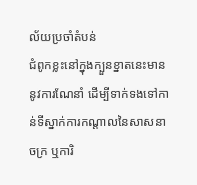ល័យប្រចាំតំបន់
ជំពូកខ្លះនៅក្នុងក្បួនខ្នាតនេះមាននូវការណែនាំ ដើម្បីទាក់ទងទៅកាន់ទីស្នាក់ការកណ្ដាលនៃសាសនាចក្រ ឬការិ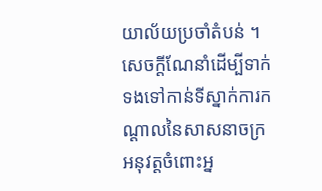យាល័យប្រចាំតំបន់ ។ សេចក្ដីណែនាំដើម្បីទាក់ទងទៅកាន់ទីស្នាក់ការកណ្ដាលនៃសាសនាចក្រអនុវត្តចំពោះអ្ន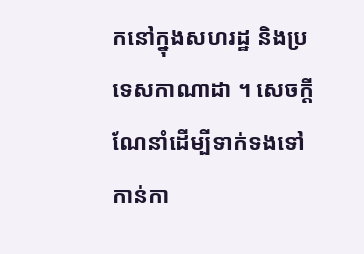កនៅក្នុងសហរដ្ឋ និងប្រទេសកាណាដា ។ សេចក្ដីណែនាំដើម្បីទាក់ទងទៅកាន់កា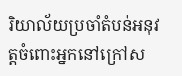រិយាល័យប្រចាំតំបន់អនុវត្តចំពោះអ្នកនៅក្រៅស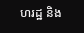ហរដ្ឋ និង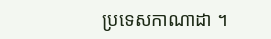ប្រទេសកាណាដា ។